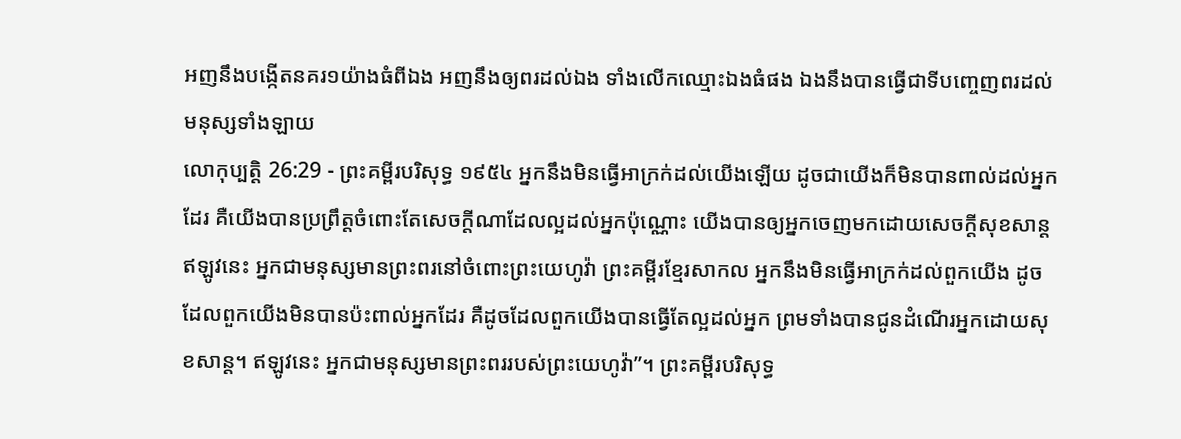អញនឹងបង្កើតនគរ១យ៉ាងធំពីឯង អញនឹងឲ្យពរដល់ឯង ទាំងលើកឈ្មោះឯងធំផង ឯងនឹងបានធ្វើជាទីបញ្ចេញពរដល់មនុស្សទាំងឡាយ
លោកុប្បត្តិ 26:29 - ព្រះគម្ពីរបរិសុទ្ធ ១៩៥៤ អ្នកនឹងមិនធ្វើអាក្រក់ដល់យើងឡើយ ដូចជាយើងក៏មិនបានពាល់ដល់អ្នកដែរ គឺយើងបានប្រព្រឹត្តចំពោះតែសេចក្ដីណាដែលល្អដល់អ្នកប៉ុណ្ណោះ យើងបានឲ្យអ្នកចេញមកដោយសេចក្ដីសុខសាន្ត ឥឡូវនេះ អ្នកជាមនុស្សមានព្រះពរនៅចំពោះព្រះយេហូវ៉ា ព្រះគម្ពីរខ្មែរសាកល អ្នកនឹងមិនធ្វើអាក្រក់ដល់ពួកយើង ដូចដែលពួកយើងមិនបានប៉ះពាល់អ្នកដែរ គឺដូចដែលពួកយើងបានធ្វើតែល្អដល់អ្នក ព្រមទាំងបានជូនដំណើរអ្នកដោយសុខសាន្ត។ ឥឡូវនេះ អ្នកជាមនុស្សមានព្រះពររបស់ព្រះយេហូវ៉ា”។ ព្រះគម្ពីរបរិសុទ្ធ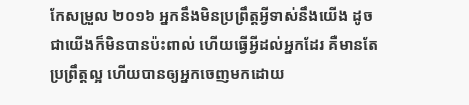កែសម្រួល ២០១៦ អ្នកនឹងមិនប្រព្រឹត្តអ្វីទាស់នឹងយើង ដូចជាយើងក៏មិនបានប៉ះពាល់ ហើយធ្វើអ្វីដល់អ្នកដែរ គឺមានតែប្រព្រឹត្តល្អ ហើយបានឲ្យអ្នកចេញមកដោយ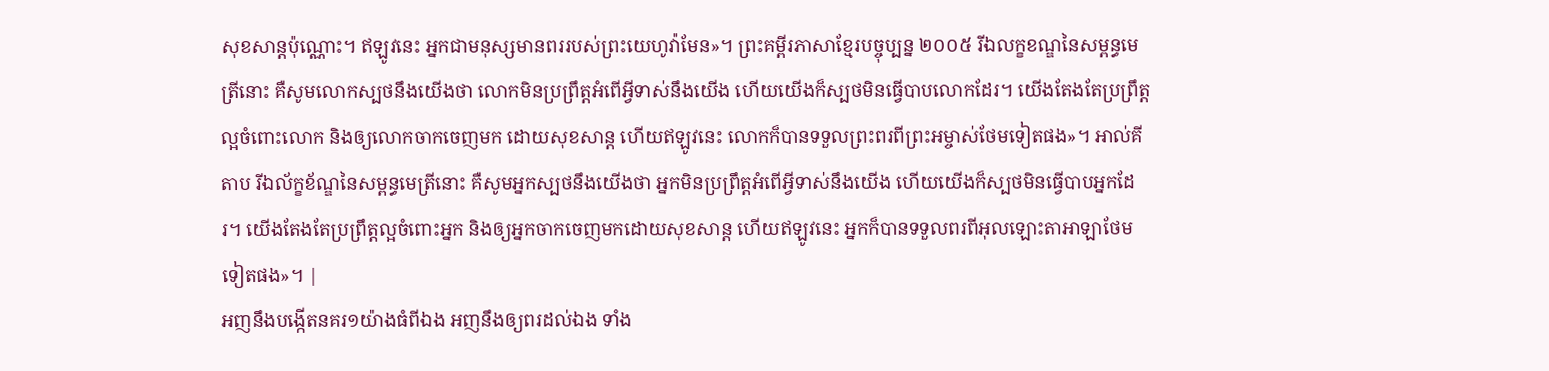សុខសាន្តប៉ុណ្ណោះ។ ឥឡូវនេះ អ្នកជាមនុស្សមានពររបស់ព្រះយេហូវ៉ាមែន»។ ព្រះគម្ពីរភាសាខ្មែរបច្ចុប្បន្ន ២០០៥ រីឯលក្ខខណ្ឌនៃសម្ពន្ធមេត្រីនោះ គឺសូមលោកស្បថនឹងយើងថា លោកមិនប្រព្រឹត្តអំពើអ្វីទាស់នឹងយើង ហើយយើងក៏ស្បថមិនធ្វើបាបលោកដែរ។ យើងតែងតែប្រព្រឹត្តល្អចំពោះលោក និងឲ្យលោកចាកចេញមក ដោយសុខសាន្ត ហើយឥឡូវនេះ លោកក៏បានទទួលព្រះពរពីព្រះអម្ចាស់ថែមទៀតផង»។ អាល់គីតាប រីឯល័ក្ខខ័ណ្ឌនៃសម្ពន្ធមេត្រីនោះ គឺសូមអ្នកស្បថនឹងយើងថា អ្នកមិនប្រព្រឹត្តអំពើអ្វីទាស់នឹងយើង ហើយយើងក៏ស្បថមិនធ្វើបាបអ្នកដែរ។ យើងតែងតែប្រព្រឹត្តល្អចំពោះអ្នក និងឲ្យអ្នកចាកចេញមកដោយសុខសាន្ត ហើយឥឡូវនេះ អ្នកក៏បានទទួលពរពីអុលឡោះតាអាឡាថែមទៀតផង»។ |
អញនឹងបង្កើតនគរ១យ៉ាងធំពីឯង អញនឹងឲ្យពរដល់ឯង ទាំង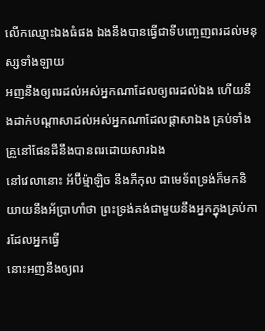លើកឈ្មោះឯងធំផង ឯងនឹងបានធ្វើជាទីបញ្ចេញពរដល់មនុស្សទាំងឡាយ
អញនឹងឲ្យពរដល់អស់អ្នកណាដែលឲ្យពរដល់ឯង ហើយនឹងដាក់បណ្តាសាដល់អស់អ្នកណាដែលផ្តាសាឯង គ្រប់ទាំងគ្រួនៅផែនដីនឹងបានពរដោយសារឯង
នៅវេលានោះ អ័ប៊ីម៉្មាឡិច នឹងភីកុល ជាមេទ័ពទ្រង់ក៏មកនិយាយនឹងអ័ប្រាហាំថា ព្រះទ្រង់គង់ជាមួយនឹងអ្នកក្នុងគ្រប់ការដែលអ្នកធ្វើ
នោះអញនឹងឲ្យពរ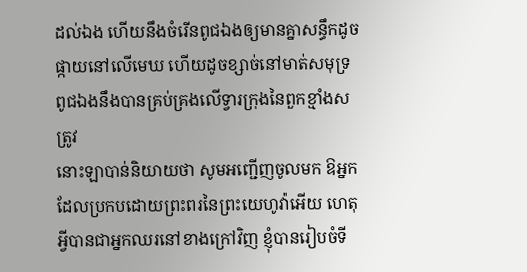ដល់ឯង ហើយនឹងចំរើនពូជឯងឲ្យមានគ្នាសន្ធឹកដូចផ្កាយនៅលើមេឃ ហើយដូចខ្សាច់នៅមាត់សមុទ្រ ពូជឯងនឹងបានគ្រប់គ្រងលើទ្វារក្រុងនៃពួកខ្មាំងសត្រូវ
នោះឡាបាន់និយាយថា សូមអញ្ជើញចូលមក ឱអ្នកដែលប្រកបដោយព្រះពរនៃព្រះយេហូវ៉ាអើយ ហេតុអ្វីបានជាអ្នកឈរនៅខាងក្រៅវិញ ខ្ញុំបានរៀបចំទី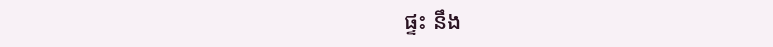ផ្ទះ នឹង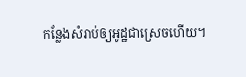កន្លែងសំរាប់ឲ្យអូដ្ឋជាស្រេចហើយ។